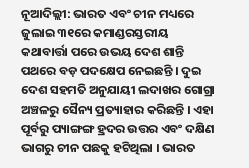ନୂଆଦିଲ୍ଲୀ: ଭାରତ ଏବଂ ଚୀନ ମଧ୍ୟରେ ଜୁଲାଇ ୩୧ରେ କମାଣ୍ଡରସ୍ତରୀୟ କଥାବାର୍ତ୍ତା ପରେ ଉଭୟ ଦେଶ ଶାନ୍ତି ପଥରେ ବଡ଼ ପଦକ୍ଷେପ ନେଇଛନ୍ତି । ଦୁଇ ଦେଶ ସହମତି ଅନୁଯାୟୀ ଲଦାଖର ଗୋଗ୍ରା ଅଞ୍ଚଳରୁ ସୈନ୍ୟ ପ୍ରତ୍ୟାହାର କରିଛନ୍ତି । ଏହା ପୂର୍ବରୁ ପ୍ୟାଙ୍ଗଙ୍ଗ ହ୍ରଦର ଉତ୍ତର ଏବଂ ଦକ୍ଷିଣ ଭାଗରୁ ଚୀନ ପଛକୁ ହଟିଥିଲା । ଭାରତ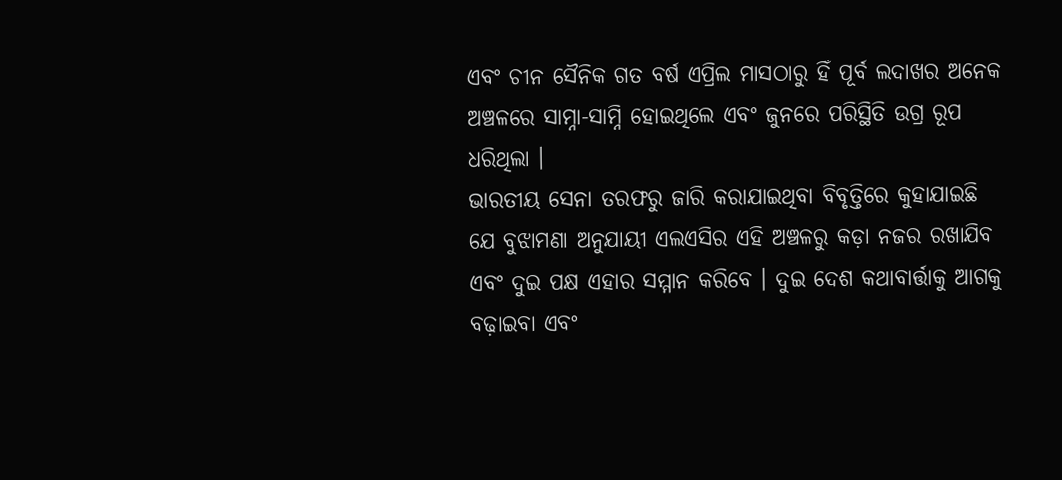ଏବଂ ଚୀନ ସୈନିକ ଗତ ବର୍ଷ ଏପ୍ରିଲ ମାସଠାରୁ ହିଁ ପୂର୍ବ ଲଦାଖର ଅନେକ ଅଞ୍ଚଳରେ ସାମ୍ନା-ସାମ୍ନି ହୋଇଥିଲେ ଏବଂ ଜୁନରେ ପରିସ୍ଥିତି ଉଗ୍ର ରୂପ ଧରିଥିଲା ।
ଭାରତୀୟ ସେନା ତରଫରୁ ଜାରି କରାଯାଇଥିବା ବିବୃତ୍ତିରେ କୁହାଯାଇଛି ଯେ ବୁଝାମଣା ଅନୁଯାୟୀ ଏଲଏସିର ଏହି ଅଞ୍ଚଳରୁ କଡ଼ା ନଜର ରଖାଯିବ ଏବଂ ଦୁଇ ପକ୍ଷ ଏହାର ସମ୍ମାନ କରିବେ । ଦୁଇ ଦେଶ କଥାବାର୍ତ୍ତାକୁ ଆଗକୁ ବଢ଼ାଇବା ଏବଂ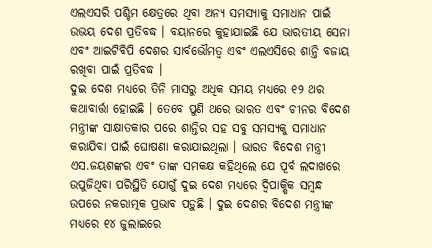ଏଲଏସରି ପଶ୍ଚିମ କ୍ଷେତ୍ରରେ ଥିବା ଅନ୍ୟ ସମସ୍ୟାକୁ ସମାଧାନ ପାଇଁ ଉଭୟ ଦେଶ ପ୍ରତିବଦ୍ଧ । ବୟାନରେ କୁହାଯାଇଛି ଯେ ଭାରତୀୟ ସେନା ଏବଂ ଆଇଟିବିପି ଦେଶର ସାର୍ବଭୌମତ୍ୱ ଏବଂ ଏଲଏସିରେ ଶାନ୍ତି ବଜାୟ ରଖିବା ପାଇଁ ପ୍ରତିବଦ୍ଧ ।
ଦୁଇ ଦେଶ ମଧ୍ୟରେ ତିନି ମାସରୁ ଅଧିକ ସମୟ ମଧ୍ୟରେ ୧୨ ଥର କଥାବାର୍ତ୍ତା ହୋଇଛି । ତେବେ ପୁଣି ଥରେ ଭାରତ ଏବଂ ଚୀନର ବିଦେଶ ମନ୍ତ୍ରୀଙ୍କ ସାକ୍ଷାତକାର ପରେ ଶାନ୍ତିର ସହ ସବୁ ସମସ୍ୟକୁ ସମାଧାନ କରାଯିବା ପାଇଁ ଘୋଷଣା କରାଯାଇଥିଲା । ଭାରତ ବିଦେଶ ମନ୍ତ୍ରୀ ଏସ.ଜୟଶଙ୍କର ଏବଂ ତାଙ୍କ ସମକକ୍ଷ କହିଥିଲେ ଯେ ପୂର୍ବ ଲଦାଖରେ ଉପୁଜିଥିବା ପରିସ୍ଥିତି ଯୋଗୁଁ ଦୁଇ ଦେଶ ମଧ୍ୟରେ ଦ୍ୱିପାକ୍ଷିକ ସମ୍ବନ୍ଧ ଉପରେ ନକରାତ୍ମକ ପ୍ରଭାବ ପଡ଼ୁଛି । ଦୁଇ ଦେଶର ବିଦେଶ ମନ୍ତ୍ରୀଙ୍କ ମଧ୍ୟରେ ୧୪ ଜୁଲାଇରେ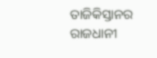ତାଜିକିସ୍ତାନର ରାଜଧାନୀ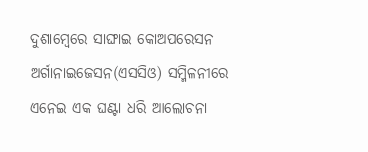ଦୁଶାମ୍ବେରେ ସାଙ୍ଘାଇ କୋଅପରେସନ ଅର୍ଗାନାଇଜେସନ(ଏସସିଓ) ସମ୍ମିଳନୀରେ ଏନେଇ ଏକ ଘଣ୍ଟା ଧରି ଆଲୋଚନା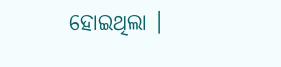ହୋଇଥିଲା ।